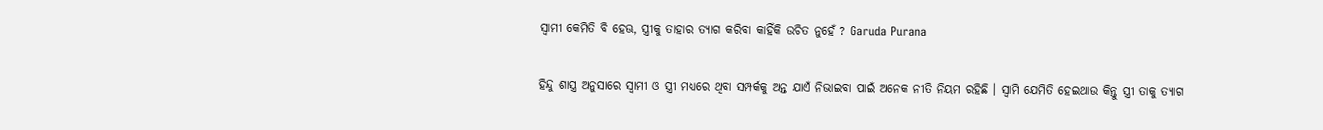ସ୍ଵାମୀ କେମିତି ବି ହେଊ, ସ୍ତ୍ରୀକୁ ତାହାର ତ୍ୟାଗ କରିବା କାହିଁକି ଉଚିତ ନୁହେଁ ? Garuda Purana

ହିନ୍ଦୁ ଶାସ୍ତ୍ର ଅନୁସାରେ ସ୍ଵାମୀ ଓ ସ୍ତ୍ରୀ ମଧ୍ୟରେ ଥିବା ସମ୍ପର୍କକୁ ଅନ୍ତ ଯାଏଁ ନିଭାଇବା ପାଇଁ ଅନେକ ନୀତି ନିୟମ ରହିଛି । ସ୍ଵାମି ଯେମିତି ହେଇଥାଉ କିନ୍ତୁ ସ୍ତ୍ରୀ ତାକୁ ତ୍ୟାଗ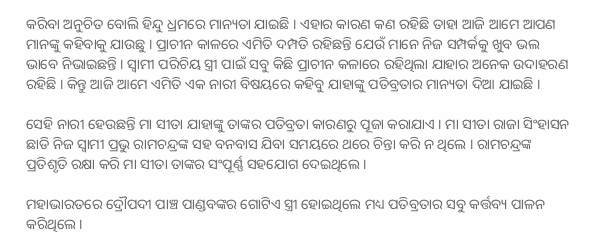କରିବା ଅନୁଚିତ ବୋଲି ହିନ୍ଦୁ ଧ୍ରମରେ ମାନ୍ୟତା ଯାଇଛି । ଏହାର କାରଣ କଣ ରହିଛି ତାହା ଆଜି ଆମେ ଆପଣ ମାନଙ୍କୁ କହିବାକୁ ଯାଉଛୁ । ପ୍ରାଚୀନ କାଳରେ ଏମିତି ଦମ୍ପତି ରହିଛନ୍ତି ଯେଉଁ ମାନେ ନିଜ ସମ୍ପର୍କକୁ ଖୁବ ଭଲ ଭାବେ ନିଭାଇଛନ୍ତି । ସ୍ଵାମୀ ପରିଚିୟ ସ୍ତ୍ରୀ ପାଇଁ ସବୁ କିଛି ପ୍ରାଚୀନ କଳାରେ ରହିଥିଲା ଯାହାର ଅନେକ ଉଦାହରଣ ରହିଛି । କିନ୍ତୁ ଆଜି ଆମେ ଏମିତି ଏକ ନାରୀ ବିଷୟରେ କହିବୁ ଯାହାଙ୍କୁ ପତିବ୍ରତାର ମାନ୍ୟତା ଦିଆ ଯାଇଛି ।

ସେହି ନାରୀ ହେଉଛନ୍ତି ମା ସୀତା ଯାହାଙ୍କୁ ତାଙ୍କର ପତିବ୍ରତା କାରଣରୁ ପୂଜା କରାଯାଏ । ମା ସୀତା ରାଜା ସିଂହାସନ ଛାଡି ନିଜ ସ୍ଵାମୀ ପ୍ରଭୁ ରାମଚନ୍ଦ୍ରଙ୍କ ସହ ବନବାସ ଯିବା ସମୟରେ ଥରେ ଚିନ୍ତା କରି ନ ଥିଲେ । ରାମଚନ୍ଦ୍ରଙ୍କ ପ୍ରତିଶୃତି ରକ୍ଷା କରି ମା ସୀତା ତାଙ୍କର ସଂପୂର୍ଣ୍ଣ ସହଯୋଗ ଦେଇଥିଲେ ।

ମହାଭାରତରେ ଦ୍ରୌପଦୀ ପାଞ୍ଚ ପାଣ୍ଡବଙ୍କର ଗୋଟିଏ ସ୍ତ୍ରୀ ହୋଇଥିଲେ ମଧ୍ୟ ପତିବ୍ରତାର ସବୁ କର୍ତ୍ତବ୍ୟ ପାଳନ କରିଥିଲେ ।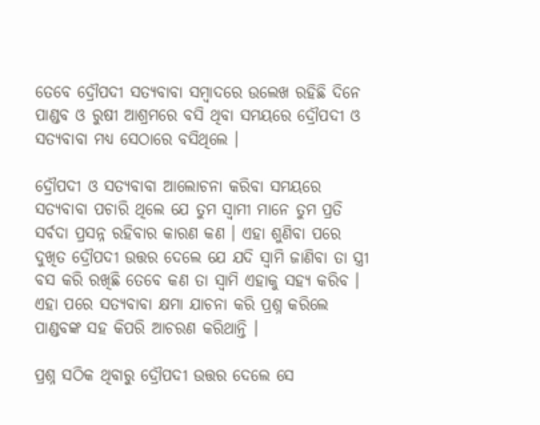ତେବେ ଦ୍ରୌପଦୀ ସତ୍ୟବାବା ସମ୍ବାଦରେ ଉଲେଖ ରହିଛି ଦିନେ ପାଣ୍ଡବ ଓ ରୁଷୀ ଆଶ୍ରମରେ ବସି ଥିବା ସମୟରେ ଦ୍ରୌପଦୀ ଓ ସତ୍ୟବାବା ମଧ୍ୟ ସେଠାରେ ବସିଥିଲେ ।

ଦ୍ରୌପଦୀ ଓ ସତ୍ୟବାବା ଆଲୋଚନା କରିବା ସମୟରେ ସତ୍ୟବାବା ପଚାରି ଥିଲେ ଯେ ତୁମ ସ୍ଵାମୀ ମାନେ ତୁମ ପ୍ରତି ସର୍ବଦା ପ୍ରସନ୍ନ ରହିବାର କାରଣ କଣ । ଏହା ଶୁଣିବା ପରେ ଦୁଖିତ ଦ୍ରୌପଦୀ ଉତ୍ତର ଦେଲେ ଯେ ଯଦି ସ୍ଵାମି ଜାଣିବା ତା ସ୍ତ୍ରୀ ବସ କରି ରଖିଛି ତେବେ କଣ ତା ସ୍ଵାମି ଏହାକୁ ସହ୍ୟ କରିବ । ଏହା ପରେ ସତ୍ୟବାବା କ୍ଷମା ଯାଚନା କରି ପ୍ରଶ୍ନ କରିଲେ ପାଣ୍ଡବଙ୍କ ସହ କିପରି ଆଚରଣ କରିଥାନ୍ତି ।

ପ୍ରଶ୍ନ ସଠିକ ଥିବାରୁ ଦ୍ରୌପଦୀ ଉତ୍ତର ଦେଲେ ସେ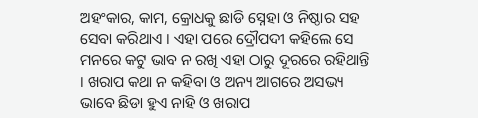ଅହଂକାର, କାମ, କ୍ରୋଧକୁ ଛାଡି ସ୍ନେହା ଓ ନିଷ୍ଠାର ସହ ସେବା କରିଥାଏ । ଏହା ପରେ ଦ୍ରୌପଦୀ କହିଲେ ସେ ମନରେ କଟୁ ଭାବ ନ ରଖି ଏହା ଠାରୁ ଦୂରରେ ରହିଥାନ୍ତି । ଖରାପ କଥା ନ କହିବା ଓ ଅନ୍ୟ ଆଗରେ ଅସଭ୍ୟ ଭାବେ ଛିଡା ହୁଏ ନାହି ଓ ଖରାପ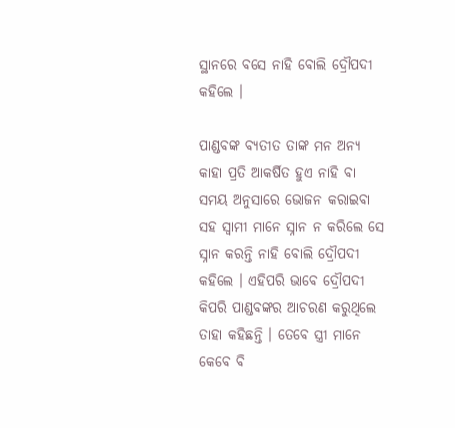ସ୍ଥାନରେ ବସେ ନାହି ବୋଲି ଦ୍ରୌପଦୀ କହିଲେ ।

ପାଣ୍ଡବଙ୍କ ବ୍ଯତୀତ ତାଙ୍କ ମନ ଅନ୍ୟ କାହା ପ୍ରତି ଆକର୍ଷିତ ହୁଏ ନାହି ବା ସମୟ ଅନୁସାରେ ଭୋଜନ କରାଇବା ସହ ସ୍ଵାମୀ ମାନେ ସ୍ନାନ ନ କରିଲେ ସେ ସ୍ନାନ କରନ୍ତି ନାହି ବୋଲି ଦ୍ରୌପଦୀ କହିଲେ । ଏହିପରି ଭାବେ ଦ୍ରୌପଦୀ କିପରି ପାଣ୍ଡବଙ୍କର ଆଚରଣ କରୁଥିଲେ ତାହା କହିଛନ୍ତି । ତେବେ ସ୍ତ୍ରୀ ମାନେ କେବେ ବି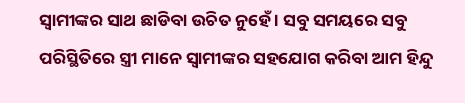ସ୍ଵାମୀଙ୍କର ସାଥ ଛାଡିବା ଉଚିତ ନୁହେଁ । ସବୁ ସମୟରେ ସବୁ ପରିସ୍ଥିତିରେ ସ୍ତ୍ରୀ ମାନେ ସ୍ବାମୀଙ୍କର ସହଯୋଗ କରିବା ଆମ ହିନ୍ଦୁ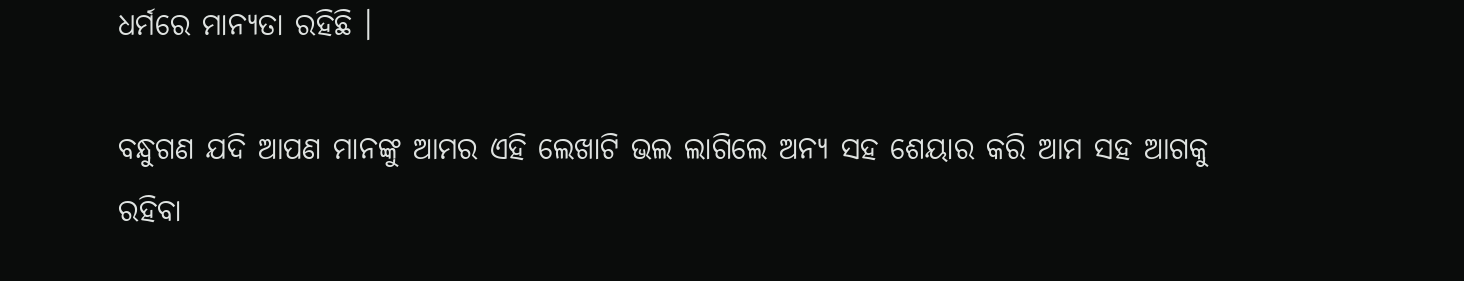ଧର୍ମରେ ମାନ୍ୟତା ରହିଛି ।

ବନ୍ଧୁଗଣ ଯଦି ଆପଣ ମାନଙ୍କୁ ଆମର ଏହି ଲେଖାଟି ଭଲ ଲାଗିଲେ ଅନ୍ୟ ସହ ଶେୟାର କରି ଆମ ସହ ଆଗକୁ ରହିବା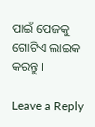ପାଇଁ ପେଜକୁ ଗୋଟିଏ ଲାଇକ କରନ୍ତୁ ।

Leave a Reply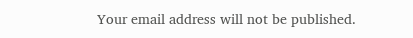Your email address will not be published.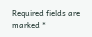Required fields are marked *